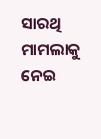ସାରଥି ମାମଲାକୁ ନେଇ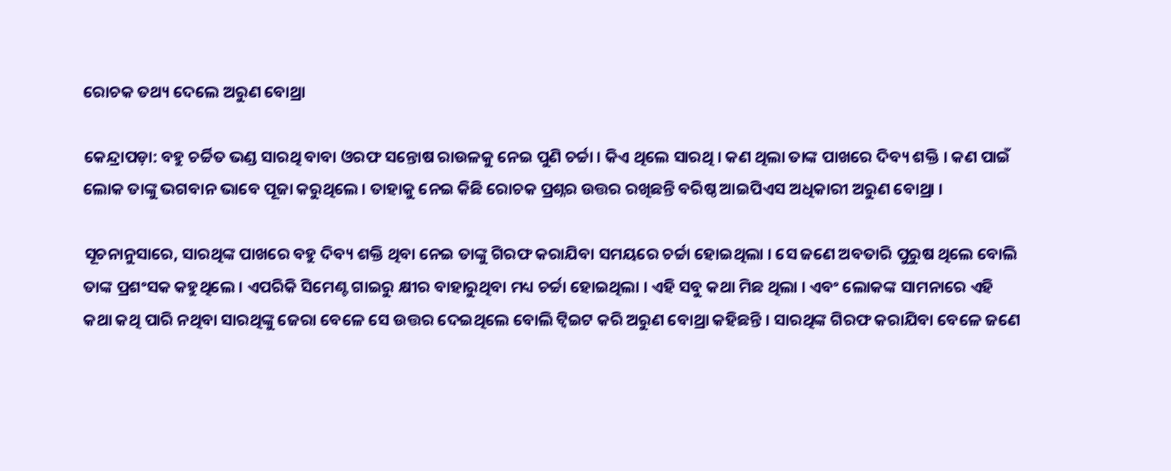ରୋଚକ ତଥ୍ୟ ଦେଲେ ଅରୁଣ ବୋଥ୍ରା

କେନ୍ଦ୍ରାପଡ଼ା: ବହୁ ଚର୍ଚ୍ଚିତ ଭଣ୍ଡ ସାରଥି ବାବା ଓରଫ ସନ୍ତୋଷ ରାଉଳକୁ ନେଇ ପୁଣି ଚର୍ଚ୍ଚା । କିଏ ଥିଲେ ସାରଥି । କଣ ଥିଲା ତାଙ୍କ ପାଖରେ ଦିବ୍ୟ ଶକ୍ତି । କଣ ପାଇଁ ଲୋକ ତାଙ୍କୁ ଭଗବାନ ଭାବେ ପୂଜା କରୁଥିଲେ । ତାହାକୁ ନେଇ କିଛି ରୋଚକ ପ୍ରଶ୍ନର ଉତ୍ତର ରଖିଛନ୍ତି ବରିଷ୍ଠ ଆଇପିଏସ ଅଧିକାରୀ ଅରୁଣ ବୋଥ୍ରା ।

ସୂଚନାନୁସାରେ, ସାରଥିଙ୍କ ପାଖରେ ବହୁ ଦିବ୍ୟ ଶକ୍ତି ଥିବା ନେଇ ତାଙ୍କୁ ଗିରଫ କରାଯିବା ସମୟରେ ଚର୍ଚ୍ଚା ହୋଇଥିଲା । ସେ ଜଣେ ଅବତାରି ପୁରୁଷ ଥିଲେ ବୋଲି ତାଙ୍କ ପ୍ରଶଂସକ କହୁଥିଲେ । ଏପରିକି ସିମେଣ୍ଟ ଗାଇରୁ କ୍ଷୀର ବାହାରୁଥିବା ମଧ୍ୟ ଚର୍ଚ୍ଚା ହୋଇଥିଲା । ଏହି ସବୁ କଥା ମିଛ ଥିଲା । ଏବଂ ଲୋକଙ୍କ ସାମନାରେ ଏହି କଥା କଥି ପାରି ନଥିବା ସାରଥିଙ୍କୁ ଜେରା ବେଳେ ସେ ଉତ୍ତର ଦେଇଥିଲେ ବୋଲି ଟ୍ୱିଇଟ କରି ଅରୁଣ ବୋଥ୍ରା କହିଛନ୍ତି । ସାରଥିଙ୍କ ଗିରଫ କରାଯିବା ବେଳେ ଜଣେ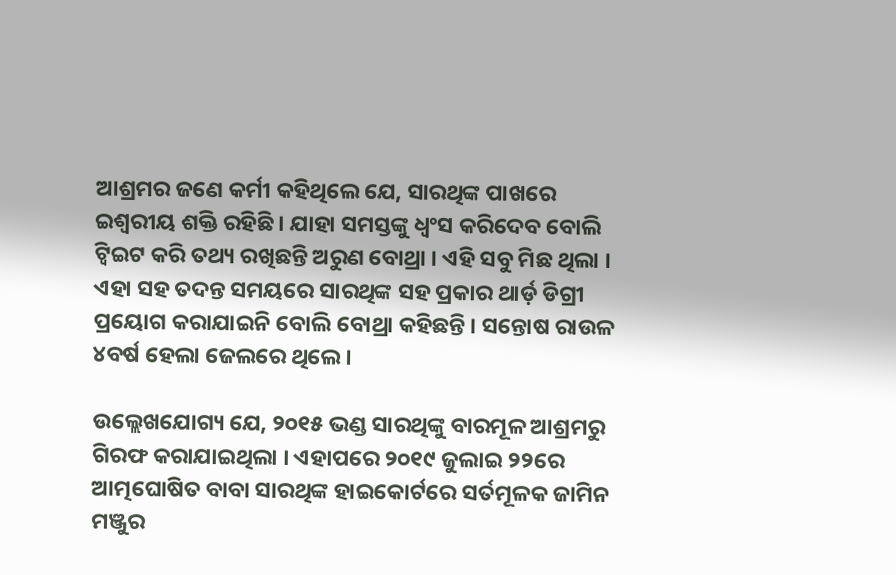ଆଶ୍ରମର ଜଣେ କର୍ମୀ କହିଥିଲେ ଯେ, ସାରଥିଙ୍କ ପାଖରେ ଇଶ୍ୱରୀୟ ଶକ୍ତି ରହିଛି । ଯାହା ସମସ୍ତଙ୍କୁ ଧ୍ୱଂସ କରିଦେବ ବୋଲି ଟ୍ୱିଇଟ କରି ତଥ୍ୟ ରଖିଛନ୍ତି ଅରୁଣ ବୋଥ୍ରା । ଏହି ସବୁ ମିଛ ଥିଲା । ଏହା ସହ ତଦନ୍ତ ସମୟରେ ସାରଥିଙ୍କ ସହ ପ୍ରକାର ଥାର୍ଡ଼ ଡିଗ୍ରୀ ପ୍ରୟୋଗ କରାଯାଇନି ବୋଲି ବୋଥ୍ରା କହିଛନ୍ତି । ସନ୍ତୋଷ ରାଉଳ ୪ବର୍ଷ ହେଲା ଜେଲରେ ଥିଲେ ।

ଉଲ୍ଲେଖଯୋଗ୍ୟ ଯେ, ୨୦୧୫ ଭଣ୍ଡ ସାରଥିଙ୍କୁ ବାରମୂଳ ଆଶ୍ରମରୁ ଗିରଫ କରାଯାଇଥିଲା । ଏହାପରେ ୨୦୧୯ ଜୁଲାଇ ୨୨ରେ ଆତ୍ମଘୋଷିତ ବାବା ସାରଥିଙ୍କ ହାଇକୋର୍ଟରେ ସର୍ତମୂଳକ ଜାମିନ ମଞ୍ଜୁର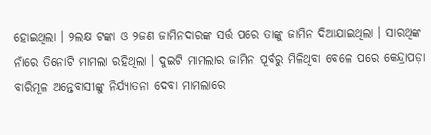ହୋଇଥିଲା । ୨ଲକ୍ଷ ଟଙ୍କା ଓ ୨ଜଣ ଜାମିନଦାରଙ୍କ ସର୍ତ୍ତ ପରେ ତାଙ୍କୁ ଜାମିନ ଦିଆଯାଇଥିଲା । ସାରଥିଙ୍କ ନାଁରେ ତିନୋଟି ମାମଲା ରହିଥିଲା । ଦୁଇଟି ମାମଲାର ଜାମିନ ପୂର୍ବରୁ ମିଳିଥିବା ବେଳେ ପରେ କେନ୍ଦ୍ରାପଡ଼ା ବାରିମୂଳ ଅନ୍ତେବାସୀଙ୍କୁ ନିର୍ଯ୍ୟାତନା ଦେବା ମାମଲାରେ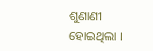ଶୁଣାଣୀ ହୋଇଥିଲା ।